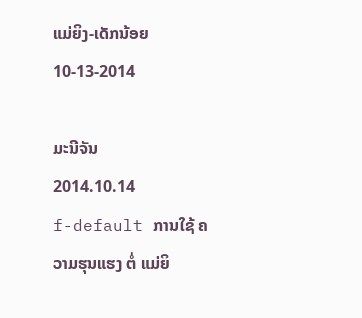ແມ່ຍິງ-ເດັກນ້ອຍ 10-13-2014

ມະນີຈັນ
2014.10.14
f-default ການໃຊ້ ຄວາມຮຸນແຮງ ຕໍ່ ແມ່ຍິ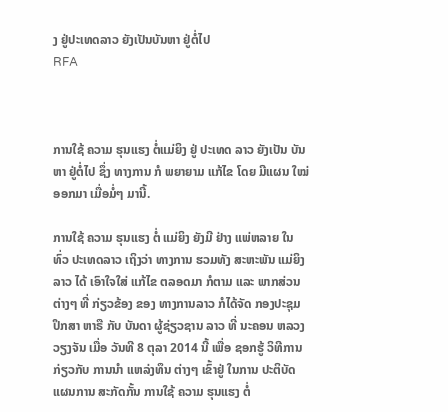ງ ຢູ່ປະເທດລາວ ຍັງເປັນບັນຫາ ຢູ່ຕໍ່ໄປ
RFA



ການໃຊ້ ຄວາມ ຮຸນແຮງ ຕໍ່ແມ່ຍິງ ຢູ່ ປະເທດ ລາວ ຍັງເປັນ ບັນຫາ ຢູ່ຕໍ່ໄປ ຊຶ່ງ ທາງການ ກໍ ພຍາຍາມ ແກ້ໄຂ ໂດຍ ມີແຜນ ໃໝ່ ອອກມາ ເມື່ອມໍ່ໆ ມານີ້.

ການໃຊ້ ຄວາມ ຮຸນແຮງ ຕໍ່ ແມ່ຍິງ ຍັງມີ ຢ່າງ ແພ່ຫລາຍ ໃນ ທົ່ວ ປະເທດລາວ ເຖິງວ່າ ທາງການ ຮວມທັງ ສະຫະພັນ ແມ່ຍິງ ລາວ ໄດ້ ເອົາໃຈໃສ່ ແກ້ໄຂ ຕລອດມາ ກໍຕາມ ແລະ ພາກສ່ວນ ຕ່າງໆ ທີ່ ກ່ຽວຂ້ອງ ຂອງ ທາງການລາວ ກໍໄດ້ຈັດ ກອງປະຊຸມ ປຶກສາ ຫາຣື ກັບ ບັນດາ ຜູ້ຊ່ຽວຊານ ລາວ ທີ່ ນະຄອນ ຫລວງ ວຽງຈັນ ເມື່ອ ວັນທີ 8 ຕຸລາ 2014 ນີ້ ເພື່ອ ຊອກຮູ້ ວິທີການ ກ່ຽວກັບ ການນຳ ແຫລ່ງທຶນ ຕ່າງໆ ເຂົ້າຢູ່ ໃນການ ປະຕິບັດ ແຜນການ ສະກັດກັ້ນ ການໃຊ້ ຄວາມ ຮຸນແຮງ ຕໍ່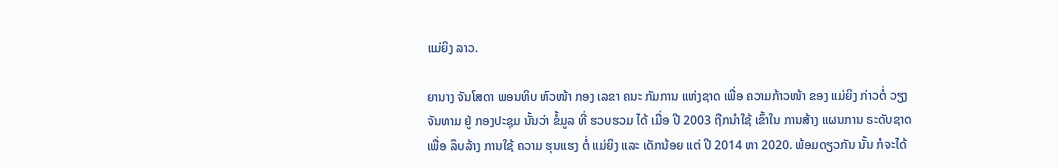ແມ່ຍິງ ລາວ.

ຍານາງ ຈັນໂສດາ ພອນທິບ ຫົວໜ້າ ກອງ ເລຂາ ຄນະ ກັມການ ແຫ່ງຊາດ ເພື່ອ ຄວາມກ້າວໜ້າ ຂອງ ແມ່ຍິງ ກ່າວຕໍ່ ວຽງຈັນທາມ ຢູ່ ກອງປະຊຸມ ນັ້ນວ່າ ຂໍ້ມູລ ທີ່ ຮວບຮວມ ໄດ້ ເມື່ອ ປີ 2003 ຖືກນຳໃຊ້ ເຂົ້າໃນ ການສ້າງ ແຜນການ ຣະດັບຊາດ ເພື່ອ ລຶບລ້າງ ການໃຊ້ ຄວາມ ຮຸນແຮງ ຕໍ່ ແມ່ຍິງ ແລະ ເດັກນ້ອຍ ແຕ່ ປີ 2014 ຫາ 2020. ພ້ອມດຽວກັນ ນັ້ນ ກໍຈະໄດ້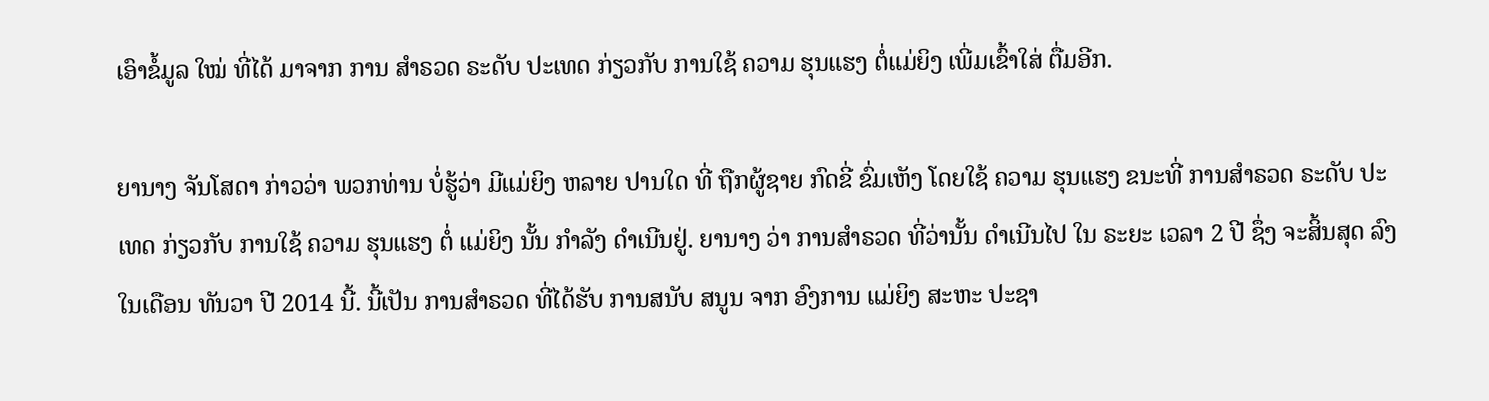ເອົາຂໍ້ມູລ ໃໝ່ ທີ່ໄດ້ ມາຈາກ ການ ສຳຣວດ ຣະດັບ ປະເທດ ກ່ຽວກັບ ການໃຊ້ ຄວາມ ຮຸນແຮງ ຕໍ່ແມ່ຍິງ ເພີ່ມເຂົ້າໃສ່ ຕື່ມອີກ.

ຍານາງ ຈັນໂສດາ ກ່າວວ່າ ພວກທ່ານ ບໍ່ຮູ້ວ່າ ມີແມ່ຍິງ ຫລາຍ ປານໃດ ທີ່ ຖືກຜູ້ຊາຍ ກົດຂີ່ ຂົ່ມເຫັງ ໂດຍໃຊ້ ຄວາມ ຮຸນແຮງ ຂນະທີ່ ການສຳຣວດ ຣະດັບ ປະເທດ ກ່ຽວກັບ ການໃຊ້ ຄວາມ ຮຸນແຮງ ຕໍ່ ແມ່ຍິງ ນັ້ນ ກຳລັງ ດຳເນີນຢູ່. ຍານາງ ວ່າ ການສຳຣວດ ທີ່ວ່ານັ້ນ ດຳເນີນໄປ ໃນ ຣະຍະ ເວລາ 2 ປີ ຊຶ່ງ ຈະສິ້ນສຸດ ລົງ ໃນເດືອນ ທັນວາ ປີ 2014 ນີ້. ນີ້ເປັນ ການສໍາຣວດ ທີ່ໄດ້ຮັບ ການສນັບ ສນູນ ຈາກ ອົງການ ແມ່ຍິງ ສະຫະ ປະຊາ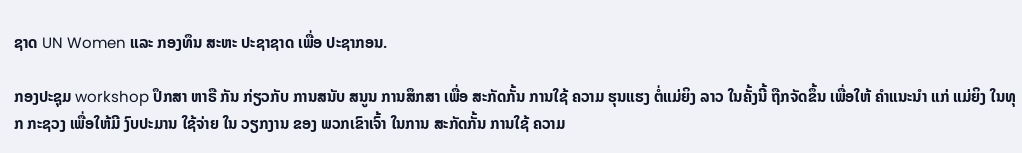ຊາດ UN Women ແລະ ກອງທຶນ ສະຫະ ປະຊາຊາດ ເພື່ອ ປະຊາກອນ.

ກອງປະຊຸມ workshop ປຶກສາ ຫາຣື ກັນ ກ່ຽວກັບ ການສນັບ ສນູນ ການສຶກສາ ເພື່ອ ສະກັດກັ້ນ ການໃຊ້ ຄວາມ ຮຸນແຮງ ຕໍ່ແມ່ຍິງ ລາວ ໃນຄັ້ງນີ້ ຖືກຈັດຂຶ້ນ ເພື່ອໃຫ້ ຄໍາແນະນໍາ ແກ່ ແມ່ຍິງ ໃນທຸກ ກະຊວງ ເພື່ອໃຫ້ມີ ງົບປະມານ ໃຊ້ຈ່າຍ ໃນ ວຽກງານ ຂອງ ພວກເຂົາເຈົ້າ ໃນການ ສະກັດກັ້ນ ການໃຊ້ ຄວາມ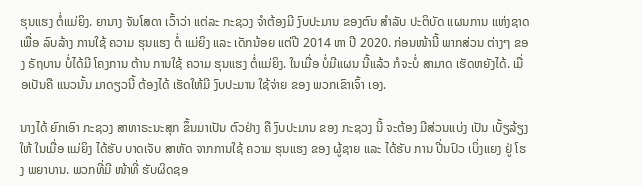ຮຸນແຮງ ຕໍ່ແມ່ຍິງ. ຍານາງ ຈັນໂສດາ ເວົ້າວ່າ ແຕ່ລະ ກະຊວງ ຈໍາຕ້ອງມີ ງົບປະມານ ຂອງຕົນ ສໍາລັບ ປະຕິບັດ ແຜນການ ແຫ່ງຊາດ ເພື່ອ ລົບລ້າງ ການໃຊ້ ຄວາມ ຮຸນແຮງ ຕໍ່ ແມ່ຍິງ ແລະ ເດັກນ້ອຍ ແຕ່ປີ 2014 ຫາ ປີ 2020. ກ່ອນໜ້ານີ້ ພາກສ່ວນ ຕ່າງໆ ຂອງ ຣັຖບານ ບໍ່ໄດ້ມີ ໂຄງການ ຕ້ານ ການໃຊ້ ຄວາມ ຮຸນແຮງ ຕໍ່ແມ່ຍິງ. ໃນເມື່ອ ບໍ່ມີແຜນ ນີ້ແລ້ວ ກໍຈະບໍ່ ສາມາດ ເຮັດຫຍັງໄດ້. ເມື່ອເປັນຄື ແນວນັ້ນ ມາດຽວນີ້ ຕ້ອງໄດ້ ເຮັດໃຫ້ມີ ງົບປະມານ ໃຊ້ຈ່າຍ ຂອງ ພວກເຂົາເຈົ້າ ເອງ.

ນາງໄດ້ ຍົກເອົາ ກະຊວງ ສາທາຣະນະສຸກ ຂຶ້ນມາເປັນ ຕົວຢ່າງ ຄື ງົບປະມານ ຂອງ ກະຊວງ ນີ້ ຈະຕ້ອງ ມີສ່ວນແບ່ງ ເປັນ ເບັ້ຽລ້ຽງ ໃຫ້ ໃນເມື່ອ ແມ່ຍິງ ໄດ້ຮັບ ບາດເຈັບ ສາຫັດ ຈາກການໃຊ້ ຄວາມ ຮຸນແຮງ ຂອງ ຜູ້ຊາຍ ແລະ ໄດ້ຮັບ ການ ປີ່ນປົວ ເບິ່ງແຍງ ຢູ່ ໂຮງ ພຍາບານ. ພວກທີ່ມີ ໜ້າທີ່ ຮັບຜິດຊອ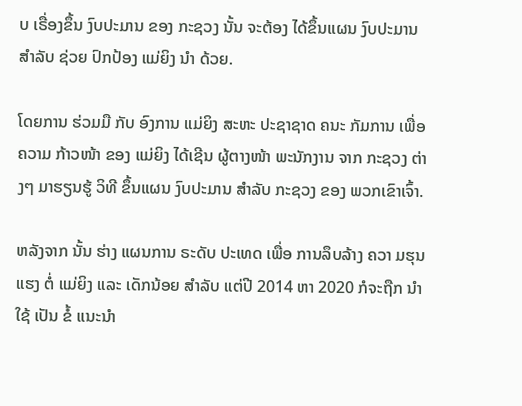ບ ເຣື່ອງຂຶ້ນ ງົບປະມານ ຂອງ ກະຊວງ ນັ້ນ ຈະຕ້ອງ ໄດ້ຂຶ້ນແຜນ ງົບປະມານ ສຳລັບ ຊ່ວຍ ປົກປ້ອງ ແມ່ຍິງ ນໍາ ດ້ວຍ.

ໂດຍການ ຮ່ວມມື ກັບ ອົງການ ແມ່ຍິງ ສະຫະ ປະຊາຊາດ ຄນະ ກັມການ ເພື່ອຄວາມ ກ້າວໜ້າ ຂອງ ແມ່ຍິງ ໄດ້ເຊີນ ຜູ້ຕາງໜ້າ ພະນັກງານ ຈາກ ກະຊວງ ຕ່າງໆ ມາຮຽນຮູ້ ວິທີ ຂຶ້ນແຜນ ງົບປະມານ ສໍາລັບ ກະຊວງ ຂອງ ພວກເຂົາເຈົ້າ.

ຫລັງຈາກ ນັ້ນ ຮ່າງ ແຜນການ ຣະດັບ ປະເທດ ເພື່ອ ການລຶບລ້າງ ຄວາ ມຮຸນແຮງ ຕໍ່ ແມ່ຍິງ ແລະ ເດັກນ້ອຍ ສໍາລັບ ແຕ່ປີ 2014 ຫາ 2020 ກໍຈະຖືກ ນໍາໃຊ້ ເປັນ ຂໍ້ ແນະນໍາ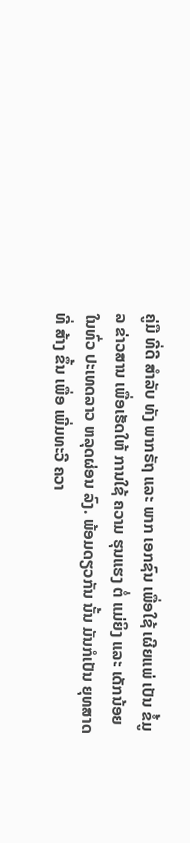ຄູ່ມື ທີ່ດີ ສໍາລັບ ທັງ ພາກຣັຖ ແລະ ພາກ ເອກຊົນ ເພື່ອໃຊ້ ເຜີຍແພ່ ເປັນ ຂໍ້ມູລ ຂ່າວສານ ເພື່ອເຮັດໃຫ້ ການໃຊ້ ຄວາມ ຮຸນແຮງ ຕໍ່ ແມ່ຍິງ ແລະ ເດັກນ້ອຍ ໃນທົ່ວ ປະເທດລາວ ຫລຸດຜ່ອນ ລົງ. ພ້ອມດຽວກັນ ນັ້ນ ມັນກໍເປັນ ຍຸທສາດ ທີ່ ສ້າງ ຂຶ້ນ ເພື່ອ ເພີ່ມທະວີ ຄວາ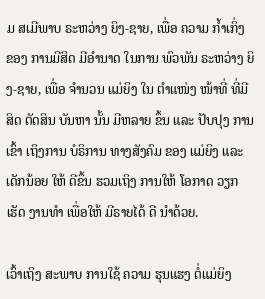ມ ສເມີພາບ ຣະຫວ່າງ ຍິງ-ຊາຍ, ເພື່ອ ຄວາມ ກໍ້າເກິ່ງ ຂອງ ການມີສິດ ມີອໍານາດ ໃນການ ພົວພັນ ຣະຫວ່າງ ຍິງ-ຊາຍ, ເພື່ອ ຈໍານວນ ແມ່ຍິງ ໃນ ຕໍາແໜ່ງ ໜ້າທີ່ ທີ່ມີສິດ ຕັດສິນ ບັນຫາ ນັ້ນ ມີຫລາຍ ຂຶ້ນ ແລະ ປັບປຸງ ການເຂົ້າ ເຖິງການ ບໍຣິການ ທາງສັງຄົມ ຂອງ ແມ່ຍິງ ແລະ ເດັກນ້ອຍ ໃຫ້ ດີຂຶ້ນ ຮວມເຖິງ ການໃຫ້ ໂອກາດ ວຽກເຮັດ ງານທຳ ເພື່ອໃຫ້ ມີຣາຍໄດ້ ດີ ນໍາດ້ວຍ.

ເວົ້າເຖິງ ສະພາບ ການໃຊ້ ຄວາມ ຮຸນແຮງ ຕໍ່ແມ່ຍິງ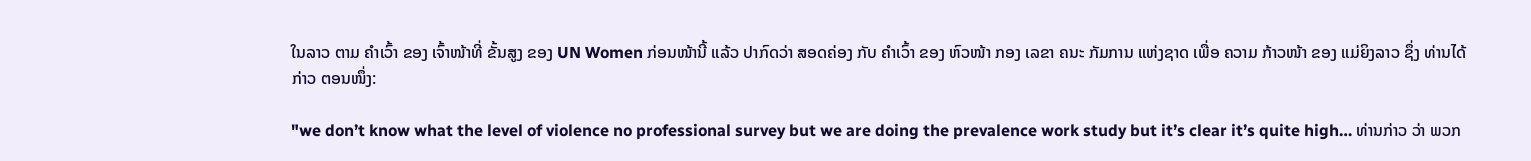ໃນລາວ ຕາມ ຄໍາເວົ້າ ຂອງ ເຈົ້າໜ້າທີ່ ຂັ້ນສູງ ຂອງ UN Women ກ່ອນໜ້ານີ້ ແລ້ວ ປາກົດວ່າ ສອດຄ່ອງ ກັບ ຄໍາເວົ້າ ຂອງ ຫົວໜ້າ ກອງ ເລຂາ ຄນະ ກັມການ ແຫ່ງຊາດ ເພື່ອ ຄວາມ ກ້າວໜ້າ ຂອງ ແມ່ຍິງລາວ ຊຶ່ງ ທ່ານໄດ້ ກ່າວ ຕອນໜຶ່ງ:

"we don’t know what the level of violence no professional survey but we are doing the prevalence work study but it’s clear it’s quite high… ທ່ານກ່າວ ວ່າ ພວກ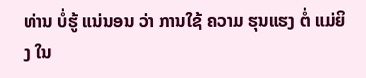ທ່ານ ບໍ່ຮູ້ ແນ່ນອນ ວ່າ ການໃຊ້ ຄວາມ ຮຸນແຮງ ຕໍ່ ແມ່ຍິງ ໃນ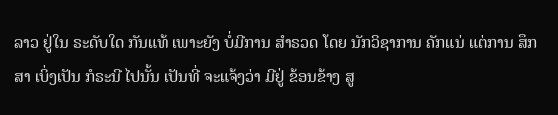ລາວ ຢູ່ໃນ ຣະດັບໃດ ກັນແທ້ ເພາະຍັງ ບໍ່ມີການ ສໍາຣວດ ໂດຍ ນັກວິຊາການ ຄັກແນ່ ແຕ່ການ ສຶກສາ ເບິ່ງເປັນ ກໍຣະນີ ໄປນັ້ນ ເປັນທີ່ ຈະແຈ້ງວ່າ ມີຢູ່ ຂ້ອນຂ້າງ ສູ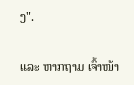ງ".

ແລະ ຫາກຖາມ ເຈົ້າໜ້າ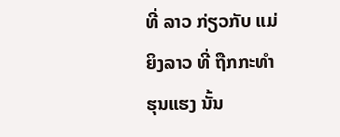ທີ່ ລາວ ກ່ຽວກັບ ແມ່ຍິງລາວ ທີ່ ຖືກກະທໍາ ຮຸນແຮງ ນັ້ນ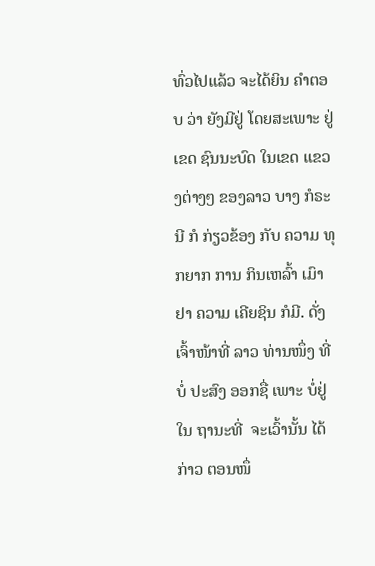ທົ່ວໄປແລ້ວ ຈະໄດ້ຍິນ ຄໍາຕອບ ວ່າ ຍັງມີຢູ່ ໂດຍສະເພາະ ຢູ່ເຂດ ຊົນນະບົດ ໃນເຂດ ແຂວງຕ່າງໆ ຂອງລາວ ບາງ ກໍຣະນີ ກໍ ກ່ຽວຂ້ອງ ກັບ ຄວາມ ທຸກຍາກ ການ ກິນເຫລົ້າ ເມົາຢາ ຄວາມ ເຄີຍຊິນ ກໍມີ. ດັ່ງ ເຈົ້າໜ້າທີ່ ລາວ ທ່ານໜຶ່ງ ທີ່ ບໍ່ ປະສົງ ອອກຊື່ ເພາະ ບໍ່ຢູ່ໃນ ຖານະທີ່  ຈະເວົ້ານັ້ນ ໄດ້ກ່າວ ຕອນໜຶ່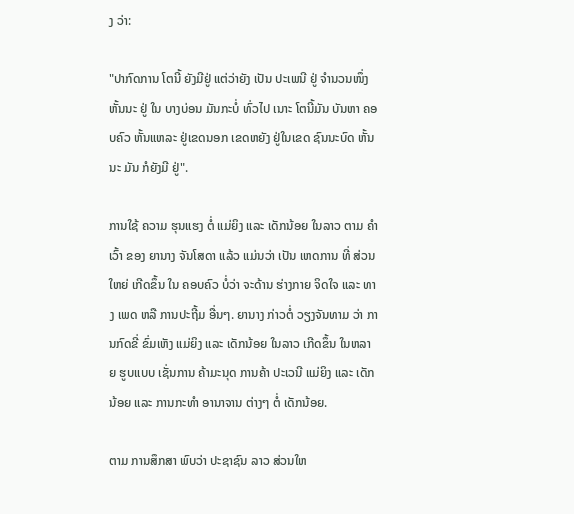ງ ວ່າ:

"ປາກົດການ ໂຕນີ້ ຍັງມີຢູ່ ແຕ່ວ່າຍັງ ເປັນ ປະເພນີ ຢູ່ ຈໍານວນໜຶ່ງ ຫັ້ນນະ ຢູ່ ໃນ ບາງບ່ອນ ມັນກະບໍ່ ທົ່ວໄປ ເນາະ ໂຕນີ້ມັນ ບັນຫາ ຄອບຄົວ ຫັ້ນແຫລະ ຢູ່ເຂດນອກ ເຂດຫຍັງ ຢູ່ໃນເຂດ ຊົນນະບົດ ຫັ້ນນະ ມັນ ກໍຍັງມີ ຢູ່".

ການໃຊ້ ຄວາມ ຮຸນແຮງ ຕໍ່ ແມ່ຍິງ ແລະ ເດັກນ້ອຍ ໃນລາວ ຕາມ ຄຳເວົ້າ ຂອງ ຍານາງ ຈັນໂສດາ ແລ້ວ ແມ່ນວ່າ ເປັນ ເຫດການ ທີ່ ສ່ວນໃຫຍ່ ເກີດຂຶ້ນ ໃນ ຄອບຄົວ ບໍ່ວ່າ ຈະດ້ານ ຮ່າງກາຍ ຈິດໃຈ ແລະ ທາງ ເພດ ຫລື ການປະຖີ້ມ ອື່ນໆ. ຍານາງ ກ່າວຕໍ່ ວຽງຈັນທາມ ວ່າ ການກົດຂີ່ ຂົ່ມເຫັງ ແມ່ຍິງ ແລະ ເດັກນ້ອຍ ໃນລາວ ເກີດຂຶ້ນ ໃນຫລາຍ ຮູບແບບ ເຊັ່ນການ ຄ້າມະນຸດ ການຄ້າ ປະເວນີ ແມ່ຍິງ ແລະ ເດັກນ້ອຍ ແລະ ການກະທໍາ ອານາຈານ ຕ່າງໆ ຕໍ່ ເດັກນ້ອຍ.

ຕາມ ການສຶກສາ ພົບວ່າ ປະຊາຊົນ ລາວ ສ່ວນໃຫ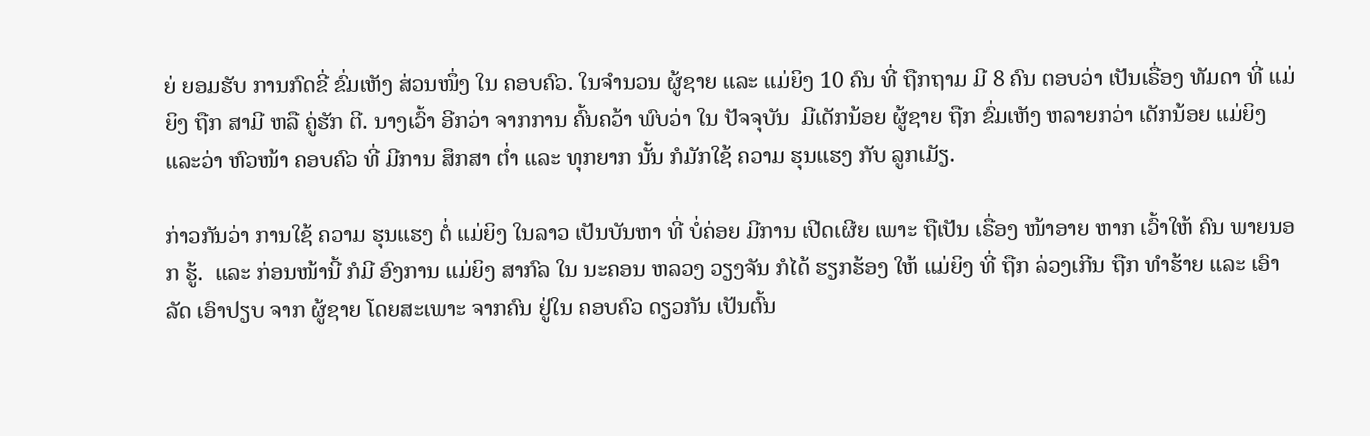ຍ່ ຍອມຮັບ ການກົດຂີ່ ຂົ່ມເຫັງ ສ່ວນໜຶ່ງ ໃນ ຄອບຄົວ. ໃນຈໍານວນ ຜູ້ຊາຍ ແລະ ແມ່ຍິງ 10 ຄົນ ທີ່ ຖືກຖາມ ມີ 8 ຄົນ ຕອບວ່າ ເປັນເຣື່ອງ ທັມດາ ທີ່ ແມ່ຍິງ ຖືກ ສາມີ ຫລື ຄູ່ຮັກ ຕີ. ນາງເວົ້າ ອີກວ່າ ຈາກການ ຄົ້ນຄວ້າ ພົບວ່າ ໃນ ປັຈຈຸບັນ  ມີເດັກນ້ອຍ ຜູ້ຊາຍ ຖືກ ຂົ່ມເຫັງ ຫລາຍກວ່າ ເດັກນ້ອຍ ແມ່ຍິງ ແລະວ່າ ຫົວໜ້າ ຄອບຄົວ ທີ່ ມີການ ສຶກສາ ຕ່ຳ ແລະ ທຸກຍາກ ນັ້ນ ກໍມັກໃຊ້ ຄວາມ ຮຸນແຮງ ກັບ ລູກເມັຽ.

ກ່າວກັນວ່າ ການໃຊ້ ຄວາມ ຮຸນແຮງ ຕໍ່ ແມ່ຍິງ ໃນລາວ ເປັນບັນຫາ ທີ່ ບໍ່ຄ່ອຍ ມີການ ເປີດເຜີຍ ເພາະ ຖືເປັນ ເຣື່ອງ ໜ້າອາຍ ຫາກ ເວົ້າໃຫ້ ຄົນ ພາຍນອກ ຮູ້.  ແລະ ກ່ອນໜ້ານີ້ ກໍມີ ອົງການ ແມ່ຍິງ ສາກົລ ໃນ ນະຄອນ ຫລວງ ວຽງຈັນ ກໍໄດ້ ຮຽກຮ້ອງ ໃຫ້ ແມ່ຍິງ ທີ່ ຖືກ ລ່ວງເກີນ ຖືກ ທໍາຮ້າຍ ແລະ ເອົາລັດ ເອົາປຽບ ຈາກ ຜູ້ຊາຍ ໂດຍສະເພາະ ຈາກຄົນ ຢູ່ໃນ ຄອບຄົວ ດຽວກັນ ເປັນຕົ້ນ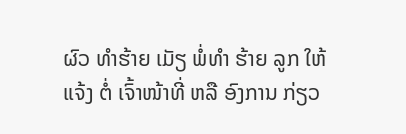ຜົວ ທໍາຮ້າຍ ເມັຽ ພໍ່ທໍາ ຮ້າຍ ລູກ ໃຫ້ແຈ້ງ ຕໍ່ ເຈົ້າໜ້າທີ່ ຫລື ອົງການ ກ່ຽວ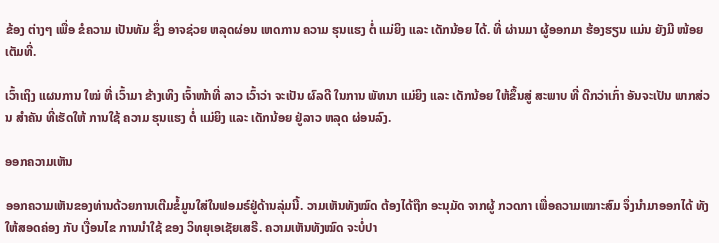ຂ້ອງ ຕ່າງໆ ເພື່ອ ຂໍຄວາມ ເປັນທັມ ຊຶ່ງ ອາຈຊ່ວຍ ຫລຸດຜ່ອນ ເຫດການ ຄວາມ ຮຸນແຮງ ຕໍ່ ແມ່ຍິງ ແລະ ເດັກນ້ອຍ ໄດ້. ທີ່ ຜ່ານມາ ຜູ້ອອກມາ ຮ້ອງຮຽນ ແມ່ນ ຍັງມີ ໜ້ອຍ ເຕັມທີ່.

ເວົ້າເຖິງ ແຜນການ ໃໝ່ ທີ່ ເວົ້າມາ ຂ້າງເທິງ ເຈົ້າໜ້າທີ່ ລາວ ເວົ້າວ່າ ຈະເປັນ ຜົລດີ ໃນການ ພັທນາ ແມ່ຍິງ ແລະ ເດັກນ້ອຍ ໃຫ້ຂຶ້ນສູ່ ສະພາບ ທີ່ ດີກວ່າເກົ່າ ອັນຈະເປັນ ພາກສ່ວນ ສໍາຄັນ ທີ່ເຮັດໃຫ້ ການໃຊ້ ຄວາມ ຮຸນແຮງ ຕໍ່ ແມ່ຍິງ ແລະ ເດັກນ້ອຍ ຢູ່ລາວ ຫລຸດ ຜ່ອນລົງ.

ອອກຄວາມເຫັນ

ອອກຄວາມເຫັນຂອງທ່ານດ້ວຍການເຕີມຂໍ້ມູນໃສ່ໃນຟອມຣ໌ຢູ່ດ້ານລຸ່ມນີ້. ວາມເຫັນທັງໝົດ ຕ້ອງໄດ້ຖືກ ອະນຸມັດ ຈາກຜູ້ ກວດກາ ເພື່ອຄວາມເໝາະສົມ ຈຶ່ງນໍາມາອອກໄດ້ ທັງໃຫ້ສອດຄ່ອງ ກັບ ເງື່ອນໄຂ ການນຳໃຊ້ ຂອງ ວິທຍຸເອເຊັຍເສຣີ. ຄວາມເຫັນທັງໝົດ ຈະບໍ່ປາ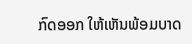ກົດອອກ ໃຫ້ເຫັນພ້ອມບາດ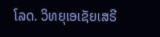ໂລດ. ວິທຍຸເອເຊັຍເສຣີ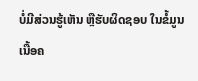ບໍ່ມີສ່ວນຮູ້ເຫັນ ຫຼືຮັບຜິດຊອບ ໃນຂໍ້ມູນເນື້ອຄ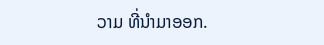ວາມ ທີ່ນໍາມາອອກ.